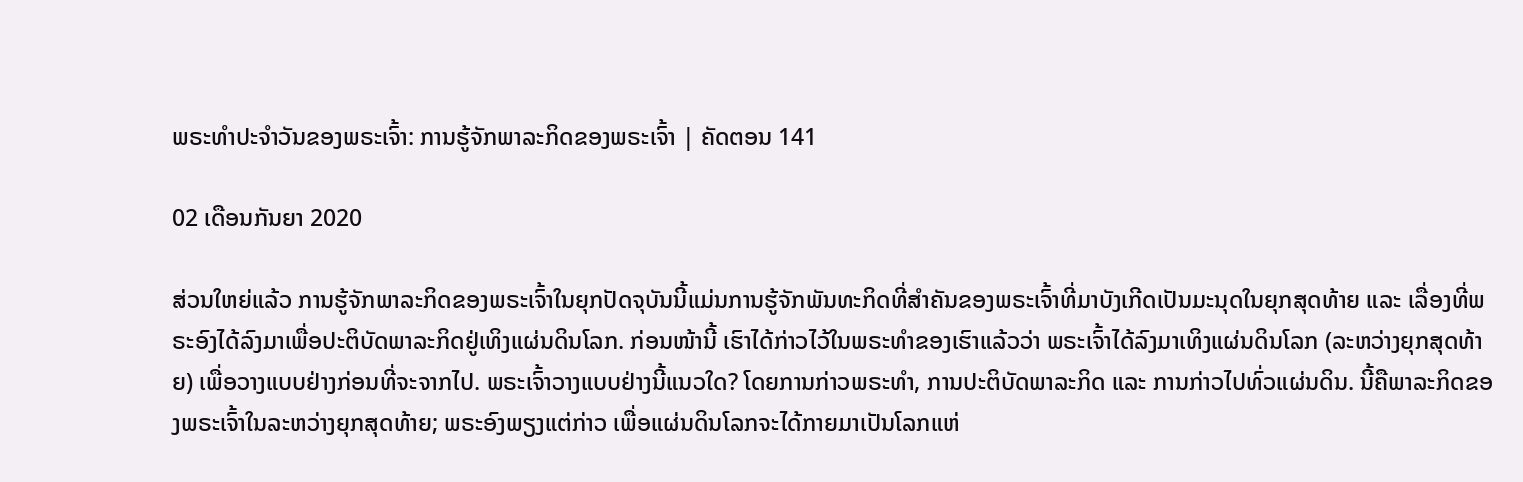ພຣະທຳປະຈຳວັນຂອງພຣະເຈົ້າ: ການຮູ້ຈັກພາລະກິດຂອງພຣະເຈົ້າ | ຄັດຕອນ 141

02 ເດືອນກັນຍາ 2020

ສ່ວນໃຫຍ່ແລ້ວ ການຮູ້ຈັກພາລະກິດຂອງພຣະເຈົ້າໃນຍຸກປັດຈຸບັນນີ້ແມ່ນການຮູ້ຈັກພັນທະກິດທີ່ສຳຄັນຂອງພຣະເຈົ້າທີ່ມາບັງເກີດເປັນມະນຸດໃນຍຸກສຸດທ້າຍ ແລະ ເລື່ອງທີ່ພຣະອົງໄດ້ລົງມາເພື່ອປະຕິບັດພາລະກິດຢູ່ເທິງແຜ່ນດິນໂລກ. ກ່ອນໜ້ານີ້ ເຮົາໄດ້ກ່າວໄວ້ໃນພຣະທຳຂອງເຮົາແລ້ວວ່າ ພຣະເຈົ້າໄດ້ລົງມາເທິງແຜ່ນດິນໂລກ (ລະຫວ່າງຍຸກສຸດທ້າຍ) ເພື່ອວາງແບບຢ່າງກ່ອນທີ່ຈະຈາກໄປ. ພຣະເຈົ້າວາງແບບຢ່າງນີ້ແນວໃດ? ໂດຍການກ່າວພຣະທຳ, ການປະຕິບັດພາລະກິດ ແລະ ການກ່າວໄປທົ່ວແຜ່ນດິນ. ນີ້ຄືພາລະກິດຂອງພຣະເຈົ້າໃນລະຫວ່າງຍຸກສຸດທ້າຍ; ພຣະອົງພຽງແຕ່ກ່າວ ເພື່ອແຜ່ນດິນໂລກຈະໄດ້ກາຍມາເປັນໂລກແຫ່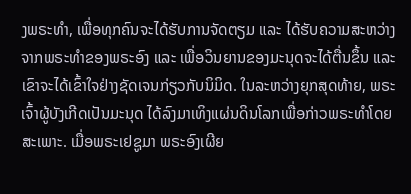ງພຣະທຳ, ເພື່ອທຸກຄົນຈະໄດ້ຮັບການຈັດຕຽມ ແລະ ໄດ້ຮັບຄວາມສະຫວ່າງຈາກພຣະທໍາຂອງພຣະອົງ ແລະ ເພື່ອວິນຍານຂອງມະນຸດຈະໄດ້ຕື່ນຂຶ້ນ ແລະ ເຂົາຈະໄດ້ເຂົ້າໃຈຢ່າງຊັດເຈນກ່ຽວກັບນິມິດ. ໃນລະຫວ່າງຍຸກສຸດທ້າຍ, ພຣະເຈົ້າຜູ້ບັງເກີດເປັນມະນຸດ ໄດ້ລົງມາເທິງແຜ່ນດິນໂລກເພື່ອກ່າວພຣະທຳໂດຍສະເພາະ. ເມື່ອພຣະເຢຊູມາ ພຣະອົງເຜີຍ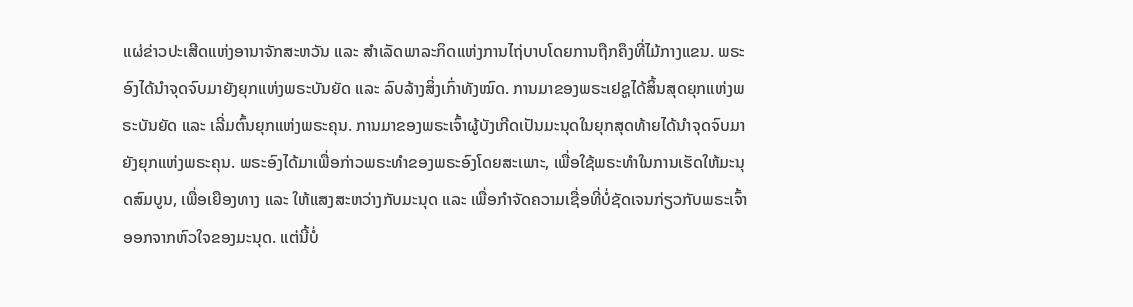ແຜ່ຂ່າວປະເສີດແຫ່ງອານາຈັກສະຫວັນ ແລະ ສໍາເລັດພາລະກິດແຫ່ງການໄຖ່ບາບໂດຍການຖືກຄຶງທີ່ໄມ້ກາງແຂນ. ພຣະອົງໄດ້ນໍາຈຸດຈົບມາຍັງຍຸກແຫ່ງພຣະບັນຍັດ ແລະ ລົບລ້າງສິ່ງເກົ່າທັງໝົດ. ການມາຂອງພຣະເຢຊູໄດ້ສິ້ນສຸດຍຸກແຫ່ງພຣະບັນຍັດ ແລະ ເລີ່ມຕົ້ນຍຸກແຫ່ງພຣະຄຸນ. ການມາຂອງພຣະເຈົ້າຜູ້ບັງເກີດເປັນມະນຸດໃນຍຸກສຸດທ້າຍໄດ້ນໍາຈຸດຈົບມາຍັງຍຸກແຫ່ງພຣະຄຸນ. ພຣະອົງໄດ້ມາເພື່ອກ່າວພຣະທຳຂອງພຣະອົງໂດຍສະເພາະ, ເພື່ອໃຊ້ພຣະທຳໃນການເຮັດໃຫ້ມະນຸດສົມບູນ, ເພື່ອເຍືອງທາງ ແລະ ໃຫ້ແສງສະຫວ່າງກັບມະນຸດ ແລະ ເພື່ອກຳຈັດຄວາມເຊື່ອທີ່ບໍ່ຊັດເຈນກ່ຽວກັບພຣະເຈົ້າອອກຈາກຫົວໃຈຂອງມະນຸດ. ແຕ່ນີ້ບໍ່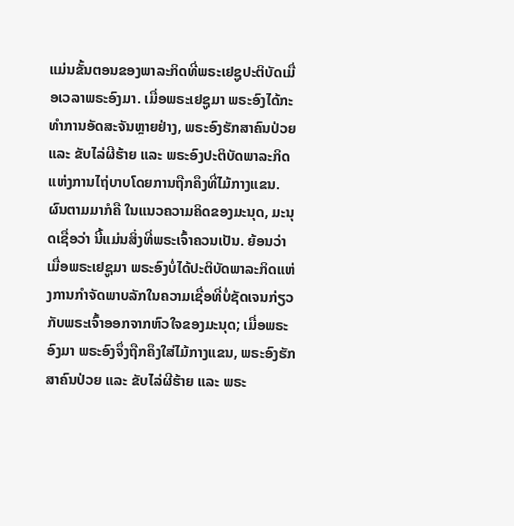ແມ່ນຂັ້ນຕອນຂອງພາລະກິດທີ່ພຣະເຢຊູປະຕິບັດເມື່ອເວລາພຣະອົງມາ. ເມື່ອພຣະເຢຊູມາ ພຣະອົງໄດ້ກະທໍາການອັດສະຈັນຫຼາຍຢ່າງ, ພຣະອົງຮັກສາຄົນປ່ວຍ ແລະ ຂັບໄລ່ຜີຮ້າຍ ແລະ ພຣະອົງປະຕິບັດພາລະກິດແຫ່ງການໄຖ່ບາບໂດຍການຖືກຄຶງທີ່ໄມ້ກາງແຂນ. ຜົນຕາມມາກໍຄື ໃນແນວຄວາມຄິດຂອງມະນຸດ, ມະນຸດເຊື່ອວ່າ ນີ້ແມ່ນສິ່ງທີ່ພຣະເຈົ້າຄວນເປັນ. ຍ້ອນວ່າ ເມື່ອພຣະເຢຊູມາ ພຣະອົງບໍ່ໄດ້ປະຕິບັດພາລະກິດແຫ່ງການກຳຈັດພາບລັກໃນຄວາມເຊື່ອທີ່ບໍ່ຊັດເຈນກ່ຽວກັບພຣະເຈົ້າອອກຈາກຫົວໃຈຂອງມະນຸດ; ເມື່ອພຣະອົງມາ ພຣະອົງຈຶ່ງຖືກຄຶງໃສ່ໄມ້ກາງແຂນ, ພຣະອົງຮັກສາຄົນປ່ວຍ ແລະ ຂັບໄລ່ຜີຮ້າຍ ແລະ ພຣະ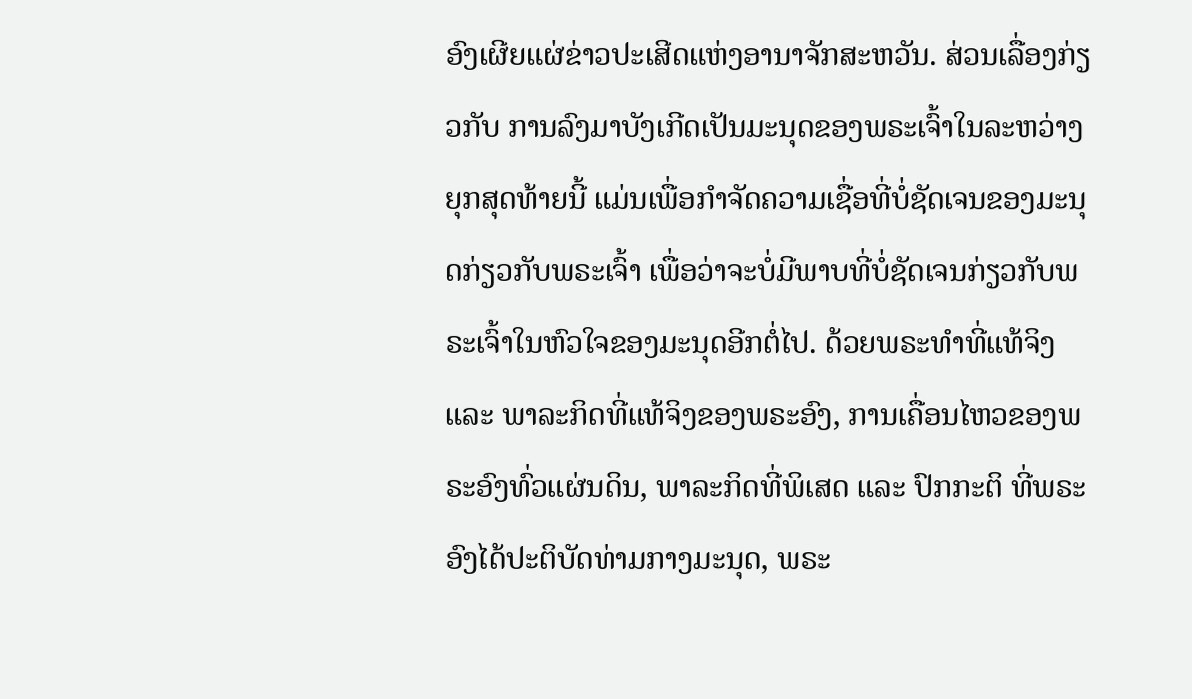ອົງເຜີຍແຜ່ຂ່າວປະເສີດແຫ່ງອານາຈັກສະຫວັນ. ສ່ວນເລື່ອງກ່ຽວກັບ ການລົງມາບັງເກີດເປັນມະນຸດຂອງພຣະເຈົ້າໃນລະຫວ່າງຍຸກສຸດທ້າຍນີ້ ແມ່ນເພື່ອກຳຈັດຄວາມເຊື່ອທີ່ບໍ່ຊັດເຈນຂອງມະນຸດກ່ຽວກັບພຣະເຈົ້າ ເພື່ອວ່າຈະບໍ່ມີພາບທີ່ບໍ່ຊັດເຈນກ່ຽວກັບພຣະເຈົ້າໃນຫົວໃຈຂອງມະນຸດອີກຕໍ່ໄປ. ດ້ວຍພຣະທຳທີ່ແທ້ຈິງ ແລະ ພາລະກິດທີ່ແທ້ຈິງຂອງພຣະອົງ, ການເຄື່ອນໄຫວຂອງພຣະອົງທົ່ວແຜ່ນດິນ, ພາລະກິດທີ່ພິເສດ ແລະ ປົກກະຕິ ທີ່ພຣະອົງໄດ້ປະຕິບັດທ່າມກາງມະນຸດ, ພຣະ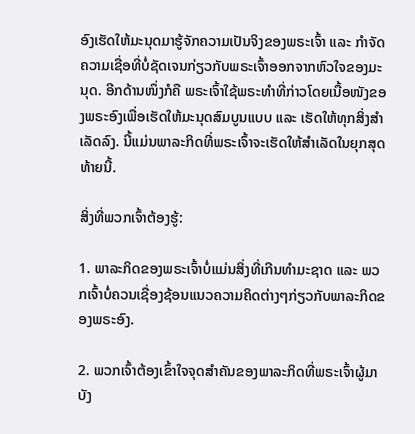ອົງເຮັດໃຫ້ມະນຸດມາຮູ້ຈັກຄວາມເປັນຈິງຂອງພຣະເຈົ້າ ແລະ ກຳຈັດຄວາມເຊື່ອທີ່ບໍ່ຊັດເຈນກ່ຽວກັບພຣະເຈົ້າອອກຈາກຫົວໃຈຂອງມະນຸດ. ອີກດ້ານໜຶ່ງກໍຄື ພຣະເຈົ້າໃຊ້ພຣະທຳທີ່ກ່າວໂດຍເນື້ອໜັງຂອງພຣະອົງເພື່ອເຮັດໃຫ້ມະນຸດສົມບູນແບບ ແລະ ເຮັດໃຫ້ທຸກສິ່ງສຳເລັດລົງ. ນີ້ແມ່ນພາລະກິດທີ່ພຣະເຈົ້າຈະເຮັດໃຫ້ສຳເລັດໃນຍຸກສຸດທ້າຍນີ້.

ສິ່ງທີ່ພວກເຈົ້າຕ້ອງຮູ້:

1. ພາລະກິດຂອງພຣະເຈົ້າບໍ່ແມ່ນສິ່ງທີ່ເກີນທຳມະຊາດ ແລະ ພວກເຈົ້າບໍ່ຄວນເຊື່ອງຊ້ອນແນວຄວາມຄິດຕ່າງໆກ່ຽວກັບພາລະກິດຂອງພຣະອົງ.

2. ພວກເຈົ້າຕ້ອງເຂົ້າໃຈຈຸດສໍາຄັນຂອງພາລະກິດທີ່ພຣະເຈົ້າຜູ້ມາບັງ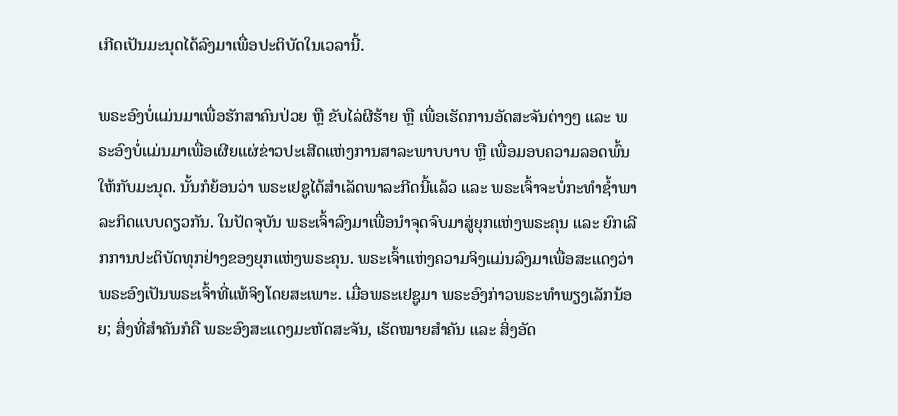ເກີດເປັນມະນຸດໄດ້ລົງມາເພື່ອປະຕິບັດໃນເວລານີ້.

ພຣະອົງບໍ່ແມ່ນມາເພື່ອຮັກສາຄົນປ່ວຍ ຫຼື ຂັບໄລ່ຜີຮ້າຍ ຫຼື ເພື່ອເຮັດການອັດສະຈັນຕ່າງໆ ແລະ ພຣະອົງບໍ່ແມ່ນມາເພື່ອເຜີຍແຜ່ຂ່າວປະເສີດແຫ່ງການສາລະພາບບາບ ຫຼື ເພື່ອມອບຄວາມລອດພົ້ນໃຫ້ກັບມະນຸດ. ນັ້ນກໍຍ້ອນວ່າ ພຣະເຢຊູໄດ້ສໍາເລັດພາລະກີດນີ້ແລ້ວ ແລະ ພຣະເຈົ້າຈະບໍ່ກະທໍາຊໍ້າພາລະກິດແບບດຽວກັນ. ໃນປັດຈຸບັນ ພຣະເຈົ້າລົງມາເພື່ອນໍາຈຸດຈົບມາສູ່ຍຸກແຫ່ງພຣະຄຸນ ແລະ ຍົກເລີກການປະຕິບັດທຸກຢ່າງຂອງຍຸກແຫ່ງພຣະຄຸນ. ພຣະເຈົ້າແຫ່ງຄວາມຈິງແມ່ນລົງມາເພື່ອສະແດງວ່າພຣະອົງເປັນພຣະເຈົ້າທີ່ແທ້ຈິງໂດຍສະເພາະ. ເມື່ອພຣະເຢຊູມາ ພຣະອົງກ່າວພຣະທຳພຽງເລັກນ້ອຍ; ສິ່ງທີ່ສຳຄັນກໍຄື ພຣະອົງສະແດງມະຫັດສະຈັນ, ເຮັດໝາຍສຳຄັນ ແລະ ສິ່ງອັດ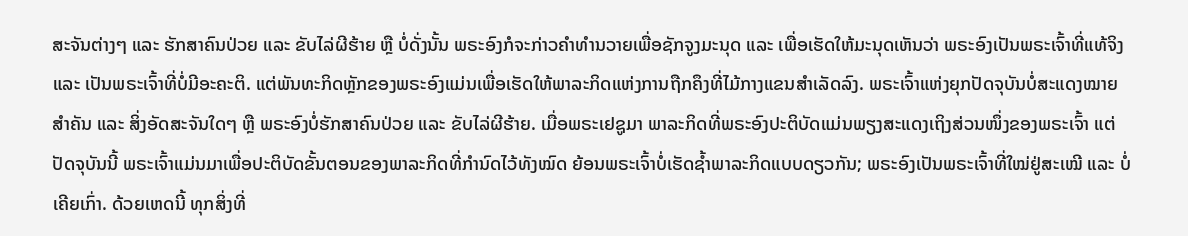ສະຈັນຕ່າງໆ ແລະ ຮັກສາຄົນປ່ວຍ ແລະ ຂັບໄລ່ຜີຮ້າຍ ຫຼື ບໍ່ດັ່ງນັ້ນ ພຣະອົງກໍຈະກ່າວຄຳທຳນວາຍເພື່ອຊັກຈູງມະນຸດ ແລະ ເພື່ອເຮັດໃຫ້ມະນຸດເຫັນວ່າ ພຣະອົງເປັນພຣະເຈົ້າທີ່ແທ້ຈິງ ແລະ ເປັນພຣະເຈົ້າທີ່ບໍ່ມີອະຄະຕິ. ແຕ່ພັນທະກິດຫຼັກຂອງພຣະອົງແມ່ນເພື່ອເຮັດໃຫ້ພາລະກິດແຫ່ງການຖືກຄຶງທີ່ໄມ້ກາງແຂນສຳເລັດລົງ. ພຣະເຈົ້າແຫ່ງຍຸກປັດຈຸບັນບໍ່ສະແດງໝາຍສຳຄັນ ແລະ ສິ່ງອັດສະຈັນໃດໆ ຫຼື ພຣະອົງບໍ່ຮັກສາຄົນປ່ວຍ ແລະ ຂັບໄລ່ຜີຮ້າຍ. ເມື່ອພຣະເຢຊູມາ ພາລະກິດທີ່ພຣະອົງປະຕິບັດແມ່ນພຽງສະແດງເຖິງສ່ວນໜຶ່ງຂອງພຣະເຈົ້າ ແຕ່ປັດຈຸບັນນີ້ ພຣະເຈົ້າແມ່ນມາເພື່ອປະຕິບັດຂັ້ນຕອນຂອງພາລະກິດທີ່ກໍານົດໄວ້ທັງໝົດ ຍ້ອນພຣະເຈົ້າບໍ່ເຮັດຊໍ້າພາລະກິດແບບດຽວກັນ; ພຣະອົງເປັນພຣະເຈົ້າທີ່ໃໝ່ຢູ່ສະເໝີ ແລະ ບໍ່ເຄີຍເກົ່າ. ດ້ວຍເຫດນີ້ ທຸກສິ່ງທີ່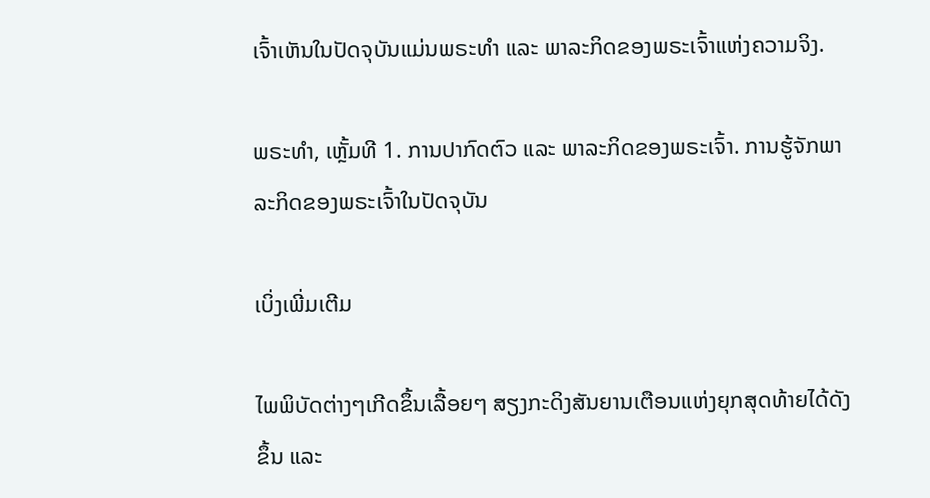ເຈົ້າເຫັນໃນປັດຈຸບັນແມ່ນພຣະທຳ ແລະ ພາລະກິດຂອງພຣະເຈົ້າແຫ່ງຄວາມຈິງ.

ພຣະທຳ, ເຫຼັ້ມທີ 1. ການປາກົດຕົວ ແລະ ພາລະກິດຂອງພຣະເຈົ້າ. ການຮູ້ຈັກພາລະກິດຂອງພຣະເຈົ້າໃນປັດຈຸບັນ

ເບິ່ງເພີ່ມເຕີມ

ໄພພິບັດຕ່າງໆເກີດຂຶ້ນເລື້ອຍໆ ສຽງກະດິງສັນຍານເຕືອນແຫ່ງຍຸກສຸດທ້າຍໄດ້ດັງຂຶ້ນ ແລະ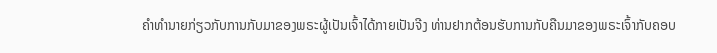ຄໍາທໍານາຍກ່ຽວກັບການກັບມາຂອງພຣະຜູ້ເປັນເຈົ້າໄດ້ກາຍເປັນຈີງ ທ່ານຢາກຕ້ອນຮັບການກັບຄືນມາຂອງພຣະເຈົ້າກັບຄອບ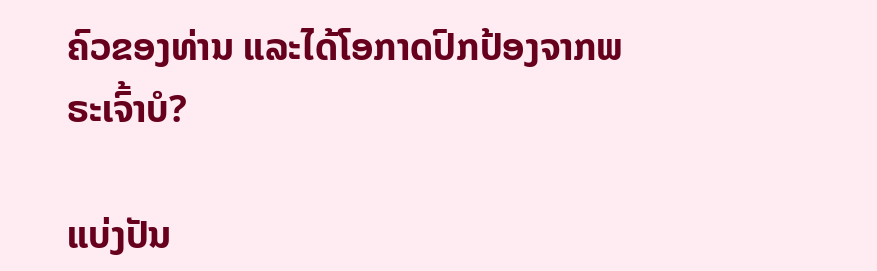ຄົວຂອງທ່ານ ແລະໄດ້ໂອກາດປົກປ້ອງຈາກພຣະເຈົ້າບໍ?

ແບ່ງປັນ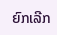ຍົກເລີກ